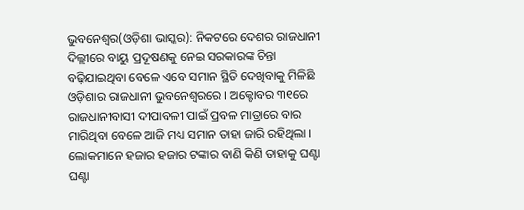ଭୁବନେଶ୍ୱର(ଓଡ଼ିଶା ଭାସ୍କର): ନିକଟରେ ଦେଶର ରାଜଧାନୀ ଦିଲ୍ଲୀରେ ବାୟୁ ପ୍ରଦୂଷଣକୁ ନେଇ ସରକାରଙ୍କ ଚିନ୍ତା ବଢ଼ିଯାଇଥିବା ବେଳେ ଏବେ ସମାନ ସ୍ଥିତି ଦେଖିବାକୁ ମିଳିଛି ଓଡ଼ିଶାର ରାଜଧାନୀ ଭୁବନେଶ୍ୱରରେ । ଅକ୍ଟୋବର ୩୧ରେ ରାଜଧାନୀବାସୀ ଦୀପାବଳୀ ପାଇଁ ପ୍ରବଳ ମାତ୍ରାରେ ବାର ମାରିଥିବା ବେଳେ ଆଜି ମଧ୍ୟ ସମାନ ତାହା ଜାରି ରହିଥିଲା । ଲୋକମାନେ ହଜାର ହଜାର ଟଙ୍କାର ବାଣି କିଣି ତାହାକୁ ଘଣ୍ଟା ଘଣ୍ଟା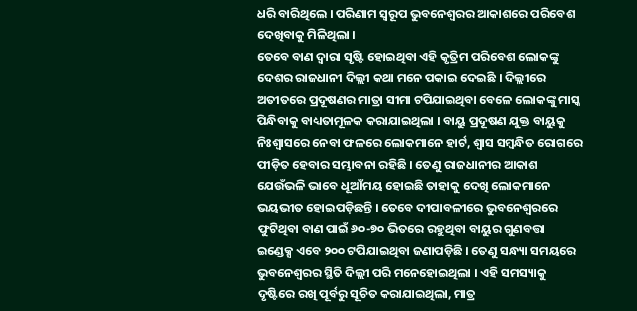ଧରି ବାରିଥିଲେ । ପରିଣାମ ସ୍ୱରୂପ ଭୁବନେଶ୍ୱରର ଆକାଶରେ ପରିବେଶ ଦେଖିବାକୁ ମିଳିଥିଲା ।
ତେବେ ବାଣ ଦ୍ୱାରା ସୃଷ୍ଟି ହୋଇଥିବା ଏହି କୃତ୍ରିମ ପରିବେଶ ଲୋକଙ୍କୁ ଦେଶର ରାଜଧାନୀ ଦିଲ୍ଲୀ କଥା ମନେ ପକାଇ ଦେଇଛି । ଦିଲ୍ଲୀରେ ଅତୀତରେ ପ୍ରଦୂଷଣର ମାତ୍ରା ସୀମା ଟପିଯାଇଥିବା ବେଳେ ଲୋକଙ୍କୁ ମାସ୍କ ପିନ୍ଧିବାକୁ ବାଧ୍ୟତାମୂଳକ କରାଯାଇଥିଲା । ବାୟୁ ପ୍ରଦୂଷଣ ଯୁକ୍ତ ବାୟୁକୁ ନିଃଶ୍ୱାସରେ ନେବା ଫଳରେ ଲୋକମାନେ ହାର୍ଟ, ଶ୍ୱାସ ସମ୍ବନ୍ଧିତ ରୋଗରେ ପୀଡ଼ିତ ହେବାର ସମ୍ଭାବନା ରହିଛି । ତେଣୁ ରାଜଧାନୀର ଆକାଶ ଯେଉଁଭଳି ଭାବେ ଧୂଆଁମୟ ହୋଇଛି ତାହାକୁ ଦେଖି ଲୋକମାନେ ଭୟଭୀତ ହୋଇପଡ଼ିଛନ୍ତି । ତେବେ ଦୀପାବଳୀରେ ଭୁବନେଶ୍ୱରରେ ଫୁଟିଥିବା ବାଣ ପାଇଁ ୬୦-୭୦ ଭିତରେ ରହୁଥିବା ବାୟୁର ଗୁଣବତ୍ତା ଇଣ୍ଡେକ୍ସ ଏବେ ୨୦୦ ଟପିଯାଇଥିବା ଜଣାପଡ଼ିଛି । ତେଣୁ ସନ୍ଧ୍ୟା ସମୟରେ ଭୁବନେଶ୍ୱରର ସ୍ଥିତି ଦିଲ୍ଲୀ ପରି ମନେହୋଇଥିଲା । ଏହି ସମସ୍ୟାକୁ ଦୃଷ୍ଟିରେ ରଖି ପୂର୍ବରୁ ସୂଚିତ କରାଯାଇଥିଲା, ମାତ୍ର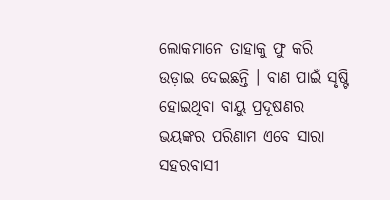ଲୋକମାନେ ତାହାକୁ ଫୁ କରି ଉଡ଼ାଇ ଦେଇଛନ୍ତି । ବାଣ ପାଇଁ ସୃଷ୍ଟି ହୋଇଥିବା ବାୟୁ ପ୍ରଦୂଷଣର ଭୟଙ୍କର ପରିଣାମ ଏବେ ସାରା ସହରବାସୀ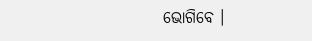ଭୋଗିବେ ।